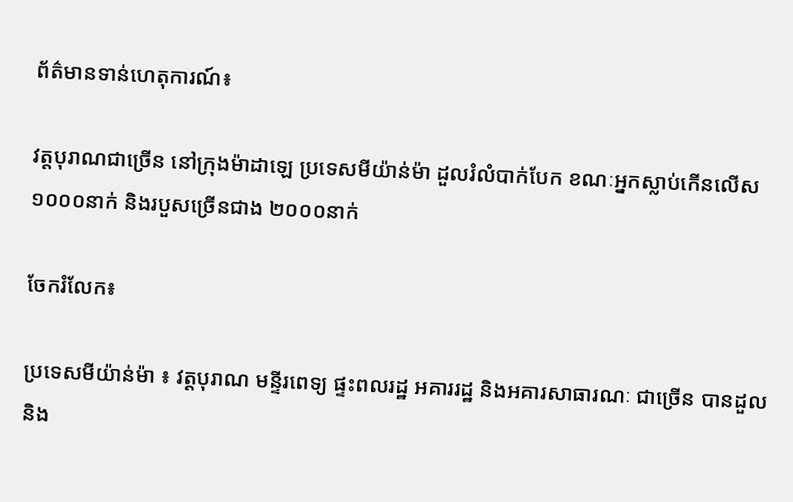ព័ត៌មានទាន់ហេតុការណ៍៖

វត្តបុរាណជាច្រើន នៅក្រុងម៉ាដាឡេ ប្រទេសមីយ៉ាន់ម៉ា ដួលរំលំបាក់បែក ខណៈអ្នកស្លាប់កើនលើស ១០០០នាក់ និងរបួសច្រើនជាង ២០០០នាក់

ចែករំលែក៖

ប្រទេសមីយ៉ាន់ម៉ា ៖ វត្តបុរាណ មន្ទីរពេទ្យ ផ្ទះពលរដ្ឋ អគាររដ្ឋ និងអគារសាធារណៈ ជាច្រើន បានដួល និង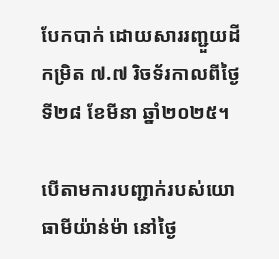បែកបាក់ ដោយសាររញ្ជួយដីកម្រិត ៧.៧ រិចទ័រកាលពីថ្ងៃទី២៨ ខែមីនា ឆ្នាំ២០២៥។

បើតាមការបញ្ជាក់របស់យោធាមីយ៉ាន់ម៉ា នៅថ្ងៃ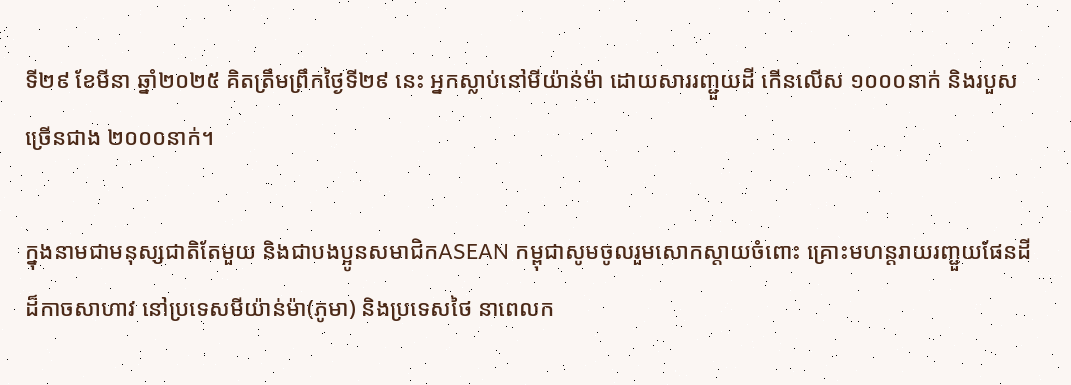ទី២៩ ខែមីនា ឆ្នាំ២០២៥ គិតត្រឹមព្រឹកថ្ងៃទី២៩ នេះ អ្នកស្លាប់នៅមីយ៉ាន់ម៉ា ដោយសាររញ្ជួយដី កើនលើស ១០០០នាក់ និងរបួសច្រើនជាង ២០០០នាក់។

ក្នុងនាមជាមនុស្សជាតិតែមួយ និងជាបងប្អូនសមាជិកASEAN កម្ពុជាសូមចូលរួមសោកស្តាយចំពោះ គ្រោះមហន្តរាយរញ្ជួយផែនដី ដ៏កាចសាហាវ នៅប្រទេសមីយ៉ាន់ម៉ា(ភូមា) និងប្រទេសថៃ នាពេលក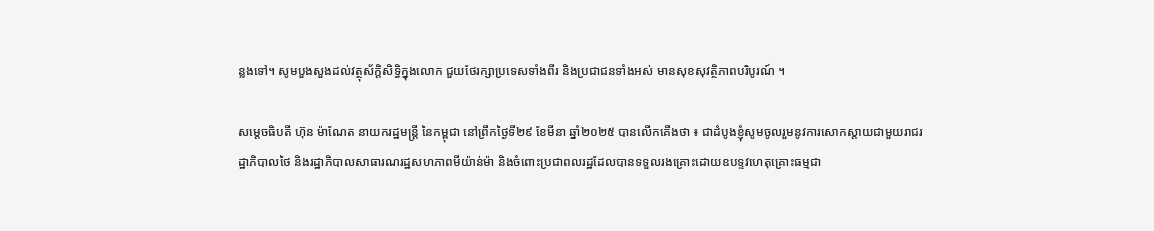ន្លងទៅ។ សូមបួងសួងដល់វត្ថុស័ក្ដិសិទ្ធិក្នុងលោក ជួយថែរក្សាប្រទេសទាំងពីរ និងប្រជាជនទាំងអស់ មានសុខសុវត្ថិភាពបរិបូរណ៍ ។

សម្តេចធិបតី ហ៊ុន ម៉ាណែត នាយករដ្ឋមន្ត្រី នៃកម្ពុជា នៅព្រឹកថ្ងៃទី២៩ ខែមីនា ឆ្នាំ២០២៥ បានលើកគើងថា ៖ ជាដំបូងខ្ញុំសូមចូលរួមនូវការសោកស្តាយជាមួយរាជរដ្ឋាភិបាលថៃ និងរដ្ឋាភិបាលសាធារណរដ្ឋសហភាពមីយ៉ាន់ម៉ា និងចំពោះប្រជាពលរដ្ឋដែលបានទទួលរងគ្រោះដោយឧបទ្ទវហេតុគ្រោះធម្មជា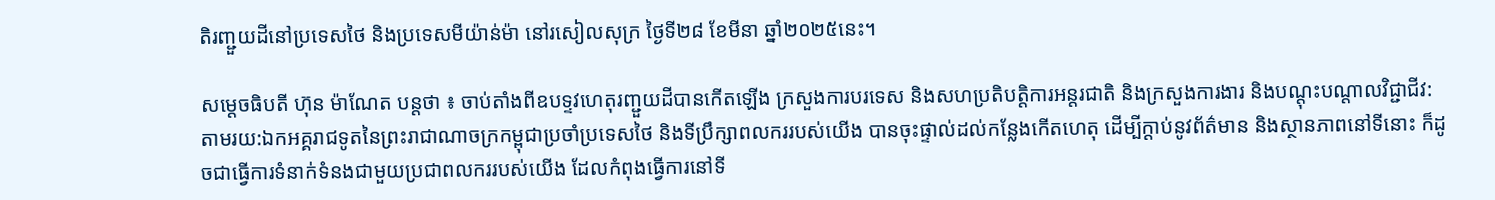តិរញ្ជួយដីនៅប្រទេសថៃ និងប្រទេសមីយ៉ាន់ម៉ា នៅរសៀលសុក្រ ថ្ងៃទី២៨ ខែមីនា ឆ្នាំ២០២៥នេះ។

សម្តេចធិបតី ហ៊ុន ម៉ាណែត បន្តថា ៖ ចាប់តាំងពីឧបទ្ទវហេតុរញ្ជួយដីបានកើតឡើង ក្រសួងការបរទេស និងសហប្រតិបត្តិការអន្តរជាតិ និងក្រសួងការងារ និងបណ្តុះបណ្តាលវិជ្ជាជីវ: តាមរយ:ឯកអគ្គរាជទូតនៃព្រះរាជាណាចក្រកម្ពុជាប្រចាំប្រទេសថៃ និងទីប្រឹក្សាពលកររបស់យើង បានចុះផ្ទាល់ដល់កន្លែងកើតហេតុ ដើម្បីក្តាប់នូវព័ត៌មាន និងស្ថានភាពនៅទីនោះ ក៏ដូចជាធ្វើការទំនាក់ទំនងជាមួយប្រជាពលកររបស់យើង ដែលកំពុងធ្វើការនៅទី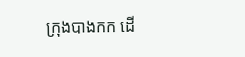ក្រុងបាងកក ដើ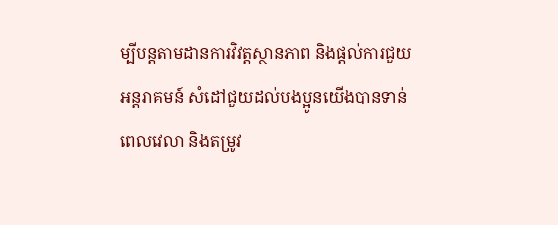ម្បីបន្តតាមដានការវិវត្តស្ថានភាព និងផ្តល់ការជួយអន្តរាគមន៍ សំដៅជួយដល់បងប្អូនយើងបានទាន់ពេលវេលា និងតម្រូវ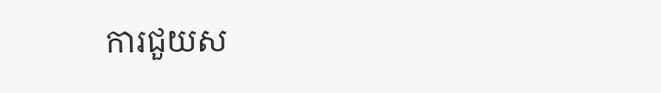ការជួយស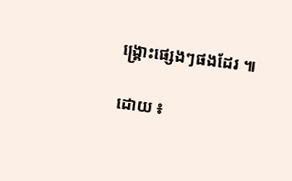ង្គ្រោះផ្សេងៗផងដែរ ៕

ដោយ ៖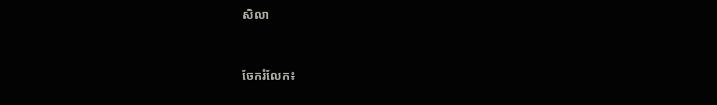សិលា


ចែករំលែក៖